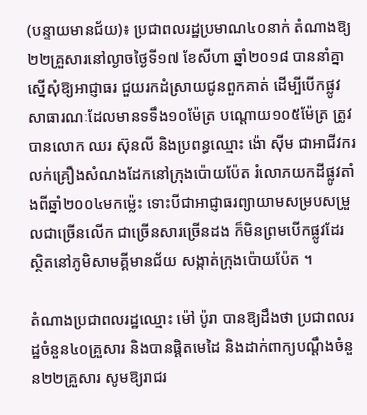(បន្ទាយមានជ័យ)៖ ប្រជាពលរដ្ឋប្រមាណ៤០នាក់ តំណាងឱ្យ២២គ្រួសារនៅល្ងាចថ្ងៃទី១៧ ខែសីហា ឆ្នាំ២០១៨ បាននាំគ្នាស្នើសុំឱ្យអាជ្ញាធរ ជួយរកដំស្រាយជូនពួកគាត់ ដើម្បីបើកផ្លូវសាធារណៈដែលមានទទឹង១០ម៉ែត្រ បណ្តោយ១០៥ម៉ែត្រ ត្រូវបានលោក ឈរ ស៊ុនលី និងប្រពន្ធឈ្មោះ ង៉ោ ស៊ីម ជាអាជីវករ លក់គ្រឿងសំណងដែកនៅក្រុងប៉ោយប៉ែត រំលោភយកដីផ្លូវតាំងពីឆ្នាំ២០០៤មកម្ល៉េះ ទោះបីជាអាជ្ញាធរព្យាយាមសម្របសម្រួលជាច្រើនលើក ជាច្រើនសារច្រើនដង ក៏មិនព្រមបើកផ្លូវដែរស្ថិតនៅភូមិសាមគ្គីមានជ័យ សង្កាត់ក្រុងប៉ោយប៉ែត ។

តំណាងប្រជាពលរដ្ឋឈ្មោះ ម៉ៅ ប៉ូរា បានឱ្យដឹងថា ប្រជាពលរដ្ឋចំនួន៤០គ្រួសារ និងបានផ្តិតមេដៃ និងដាក់ពាក្យបណ្តឹងចំនួន២២គ្រួសារ សូមឱ្យរាជរ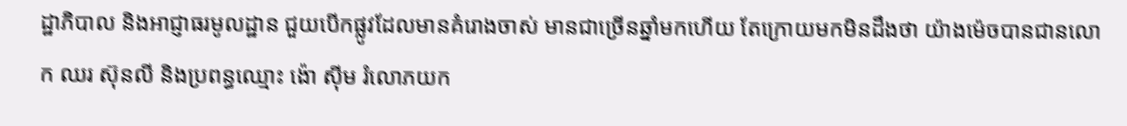ដ្ឋាភិបាល និងអាជ្ញាធរមូលដ្ឋាន ជួយបើកផ្លូវដែលមានគំរោងចាស់ មានជាច្រើនឆ្នាំមកហើយ តែក្រោយមកមិនដឹងថា យ៉ាងម៉េចបានជានលោក ឈរ ស៊ុនលី និងប្រពន្ធឈ្មោះ ង៉ោ ស៊ីម រំលោភយក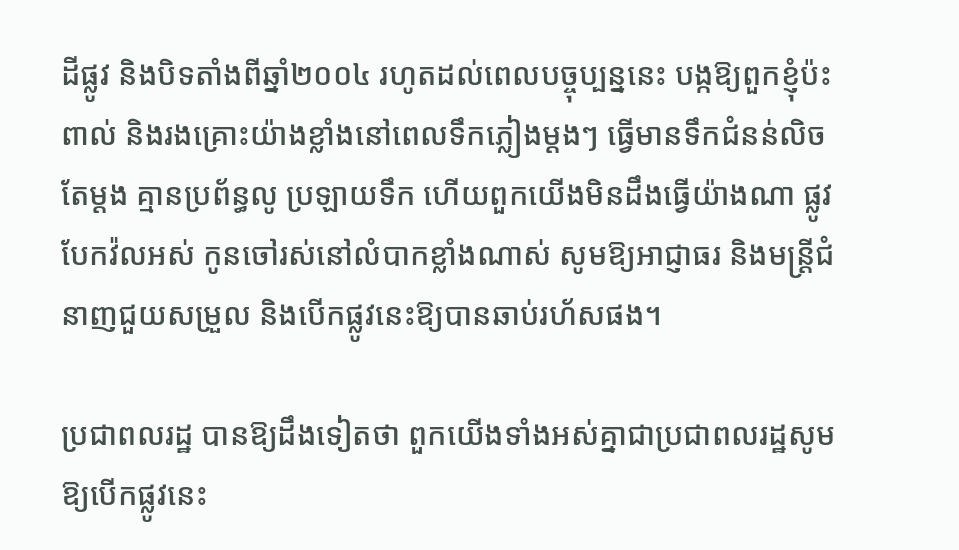ដីផ្លូវ និងបិទតាំងពីឆ្នាំ២០០៤ រហូតដល់ពេលបច្ចុប្បន្ននេះ បង្កឱ្យពួកខ្ញុំប៉ះពាល់ និងរងគ្រោះយ៉ាងខ្លាំងនៅពេលទឹកភ្លៀងម្តងៗ ធ្វើមានទឹកជំនន់លិចតែម្តង គ្មានប្រព័ន្ធលូ ប្រឡាយទឹក ហើយពួកយើងមិនដឹងធ្វើយ៉ាងណា ផ្លូវបែកវ៉លអស់ កូនចៅរស់នៅលំបាកខ្លាំងណាស់ សូមឱ្យអាជ្ញាធរ និងមន្ត្រីជំនាញជួយសម្រួល និងបើកផ្លូវនេះឱ្យបានឆាប់រហ័សផង។

ប្រជាពលរដ្ឋ បានឱ្យដឹងទៀតថា ពួកយើងទាំងអស់គ្នាជាប្រជាពលរដ្ឋសូមឱ្យបើកផ្លូវនេះ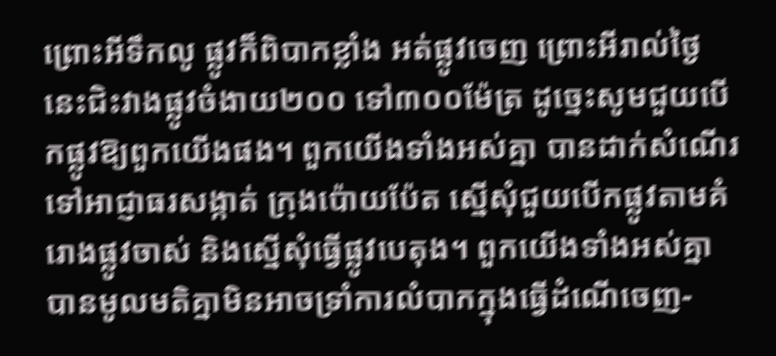ព្រោះអីទឹកលូ ផ្លូវក៏ពិបាកខ្លាំង អត់ផ្លូវចេញ ព្រោះអីរាល់ថ្ងៃនេះជិះវាងផ្លូវចំងាយ២០០ ទៅ៣០០ម៉ែត្រ ដូច្នេះសូមជួយបើកផ្លូវឱ្យពួកយើងផង។ ពួកយើងទាំងអស់គ្នា បានដាក់សំណើរទៅអាជ្ញាធរសង្កាត់ ក្រុងប៉ោយប៉ែត ស្នើសុំជួយបើកផ្លូវតាមគំរោងផ្លូវចាស់ និងស្នើសុំធ្វើផ្លូវបេតុង។ ពួកយើងទាំងអស់គ្នាបានមូលមតិគ្នាមិនអាចទ្រាំការលំបាកក្នុងធ្វើដំណើចេញ-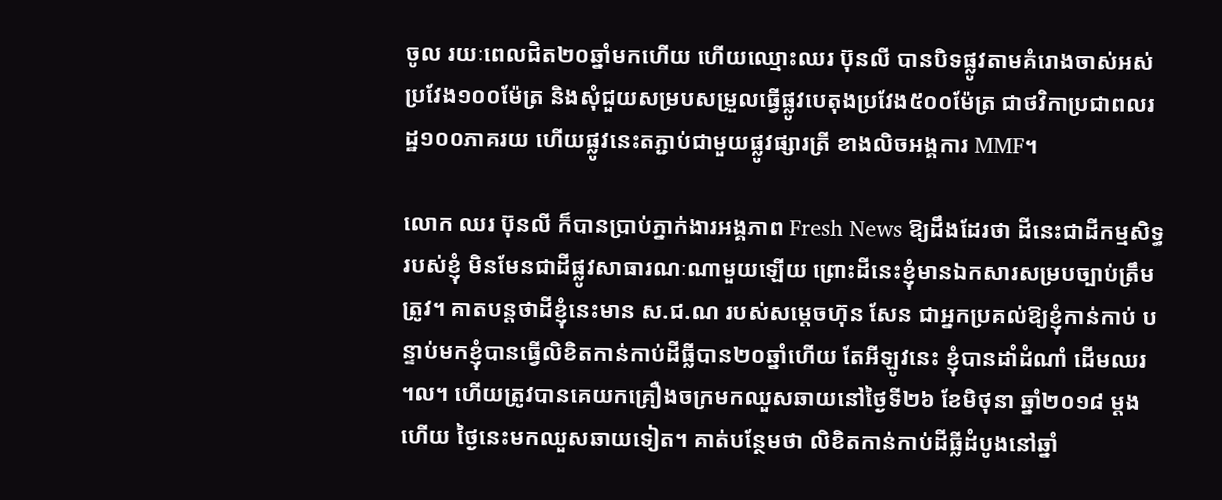ចូល រយៈពេលជិត២០ឆ្នាំមកហើយ ហើយឈ្មោះឈរ ប៊ុនលី បានបិទផ្លូវតាមគំរោងចាស់អស់ប្រវែង១០០ម៉ែត្រ និងសុំជួយសម្របសម្រួលធ្វើផ្លូវបេតុងប្រវែង៥០០ម៉ែត្រ ជាថវិកាប្រជាពលរដ្ឋ១០០ភាគរយ ហើយផ្លូវនេះតភ្ជាប់ជាមួយផ្លូវផ្សារត្រី ខាងលិចអង្គការ MMF។

លោក ឈរ ប៊ុនលី ក៏បានប្រាប់ភ្នាក់ងារអង្គភាព Fresh News ឱ្យដឹងដែរថា ដីនេះជាដីកម្មសិទ្ធរបស់ខ្ញុំ មិនមែនជាដីផ្លូវសាធារណៈណាមួយឡើយ ព្រោះដីនេះខ្ញុំមានឯកសារសម្របច្បាប់ត្រឹមត្រូវ។ គាតបន្តថាដីខ្ញុំនេះមាន ស.ជ.ណ របស់សម្តេចហ៊ុន សែន ជាអ្នកប្រគល់ឱ្យខ្ញុំកាន់កាប់ បន្ទាប់មកខ្ញុំបានធ្វើលិខិតកាន់កាប់ដីធ្លីបាន២០ឆ្នាំហើយ តែអីឡូវនេះ ខ្ញុំបានដាំដំណាំ ដើមឈរ ។ល។ ហើយត្រូវបានគេយកគ្រឿងចក្រមកឈួសឆាយនៅថ្ងៃទី២៦ ខែមិថុនា ឆ្នាំ២០១៨ ម្តងហើយ ថ្ងៃនេះមកឈួសឆាយទៀត។ គាត់បន្ថែមថា លិខិតកាន់កាប់ដីធ្លីដំបូងនៅឆ្នាំ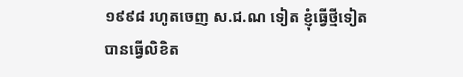១៩៩៨ រហូតចេញ ស.ជ.ណ ទៀត ខ្ញុំធ្វើថ្មីទៀត បានធ្វើលិខិត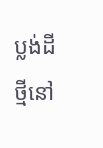ប្លង់ដីថ្មីនៅ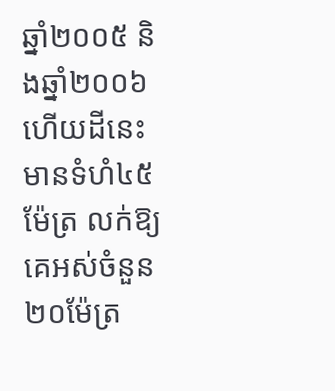ឆ្នាំ២០០៥ និងឆ្នាំ២០០៦ ហើយដីនេះមានទំហំ៤៥ម៉ែត្រ លក់ឱ្យគេអស់ចំនួន២០ម៉ែត្រ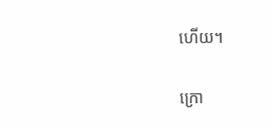ហើយ។

ក្រោ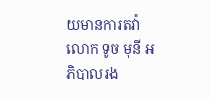យមានការតវ៉ាលោក ទូច មុនី អភិបាលរង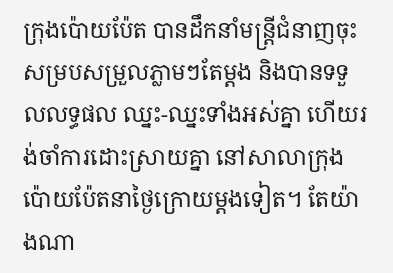ក្រុងប៉ោយប៉ែត បានដឹកនាំមន្ត្រីជំនាញចុះសម្របសម្រួលភ្លាមៗតែម្តង និងបានទទួលលទ្ធផល ឈ្នះ-ឈ្នះទាំងអស់គ្នា ហើយរង់ចាំការដោះស្រាយគ្នា នៅសាលាក្រុងប៉ោយប៉ែតនាថ្ងៃក្រោយម្តងទៀត។ តែយ៉ាងណា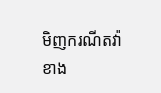មិញករណីតវ៉ាខាង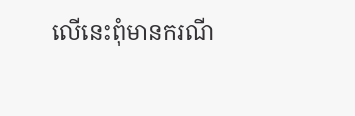លើនេះពុំមានករណី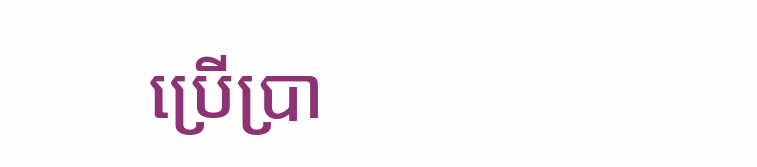ប្រើប្រា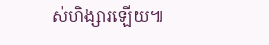ស់ហិង្សារឡើយ៕